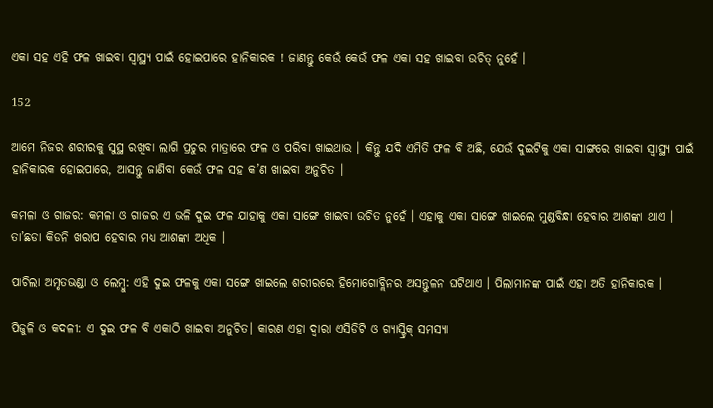ଏକା ସହ ଏହି ଫଳ ଖାଇବା ସ୍ୱାସ୍ଥ୍ୟ ପାଇଁ ହୋଇପାରେ ହାନିକାରକ ! ଜାଣନ୍ତୁ କେଉଁ କେଉଁ ଫଳ ଏକା ସହ ଖାଇବା ଉଚିତ୍ ନୁହେଁ ।

152

ଆମେ ନିଜର ଶରୀରକୁ ସୁସ୍ଥ ରଖିବା ଲାଗି ପ୍ରଚୁର ମାତ୍ରାରେ ଫଳ ଓ ପରିବା ଖାଇଥାଉ । କିନ୍ତୁ ଯଦି ଏମିତି ଫଳ ବି ଅଛି, ଯେଉଁ ଦୁଇଟିକୁ ଏକା ସାଙ୍ଗରେ ଖାଇବା ସ୍ୱାସ୍ଥ୍ୟ ପାଇଁ ହାନିକାରକ ହୋଇପାରେ, ଆସନ୍ତୁ ଜାଣିବା କେଉଁ ଫଳ ସହ କ’ଣ ଖାଇବା ଅନୁଚିତ ।

କମଳା ଓ ଗାଜର: କମଳା ଓ ଗାଜର ଏ ଭଳି ଦୁଇ ଫଳ ଯାହାକୁ ଏକା ସାଙ୍ଗେ ଖାଇବା ଉଚିତ ନୁହେଁ । ଏହାକୁ ଏକା ସାଙ୍ଗେ ଖାଇଲେ ମୁଣ୍ଡବିନ୍ଧା ହେବାର ଆଶଙ୍କା ଥାଏ । ତା’ଛଡା କିଡନି ଖରାପ ହେବାର ମଧ୍ୟ ଆଶଙ୍କା ଅଧିକ ।

ପାଚିଲା ଅମୃତଭଣ୍ଡା ଓ ଲେମ୍ବୁ: ଏହି ଦୁଇ ଫଳକୁ ଏକା ସଙ୍ଗେ ଖାଇଲେ ଶରୀରରେ ହିମୋଗୋବ୍ଲିନର ଅସନ୍ତୁଳନ ଘଟିଥାଏ । ପିଲାମାନଙ୍କ ପାଇଁ ଏହା ଅତି ହାନିକାରକ ।

ପିଜୁଳି ଓ କଦଳୀ: ଏ ଦୁଇ ଫଳ ବି ଏକାଠି ଖାଇବା ଅନୁଚିତ। କାରଣ ଏହା ଦ୍ୱାରା ଏସିଡିଟି ଓ ଗ୍ୟାସ୍ଟ୍ରିକ୍ ସମସ୍ୟା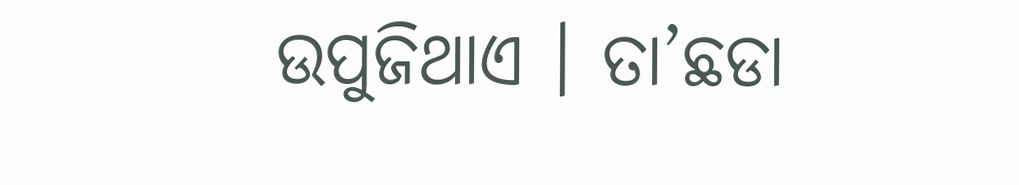ଉପୁଜିଥାଏ । ତା’ଛଡା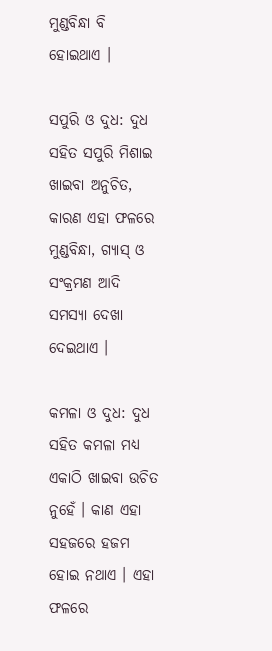ମୁଣ୍ଡବିନ୍ଧା ବି ହୋଇଥାଏ ।

ସପୁରି ଓ ଦୁଧ: ଦୁଧ ସହିତ ସପୁରି ମିଶାଇ ଖାଇବା ଅନୁଚିତ, କାରଣ ଏହା ଫଳରେ ମୁଣ୍ଡବିନ୍ଧା, ଗ୍ୟାସ୍ ଓ ସଂକ୍ରମଣ ଆଦି ସମସ୍ୟା ଦେଖା ଦେଇଥାଏ ।

କମଳା ଓ ଦୁଧ: ଦୁଧ ସହିତ କମଳା ମଧ୍ୟ ଏକାଠି ଖାଇବା ଉଚିତ ନୁହେଁ । କାଣ ଏହା ସହଜରେ ହଜମ ହୋଇ ନଥାଏ । ଏହା ଫଳରେ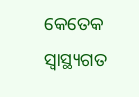କେତେକ ସ୍ୱାସ୍ଥ୍ୟଗତ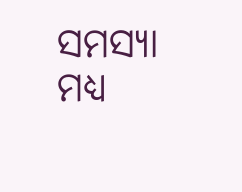ସମସ୍ୟା ମଧ୍ୟ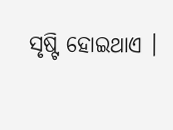ସୃଷ୍ଟି ହୋଇଥାଏ ।